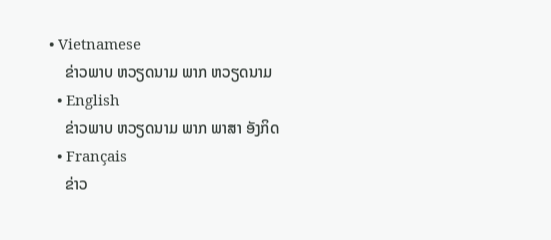• Vietnamese
    ຂ່າວພາບ ຫວຽດນາມ ພາກ ຫວຽດນາມ
  • English
    ຂ່າວພາບ ຫວຽດນາມ ພາກ ພາສາ ອັງກິດ
  • Français
    ຂ່າວ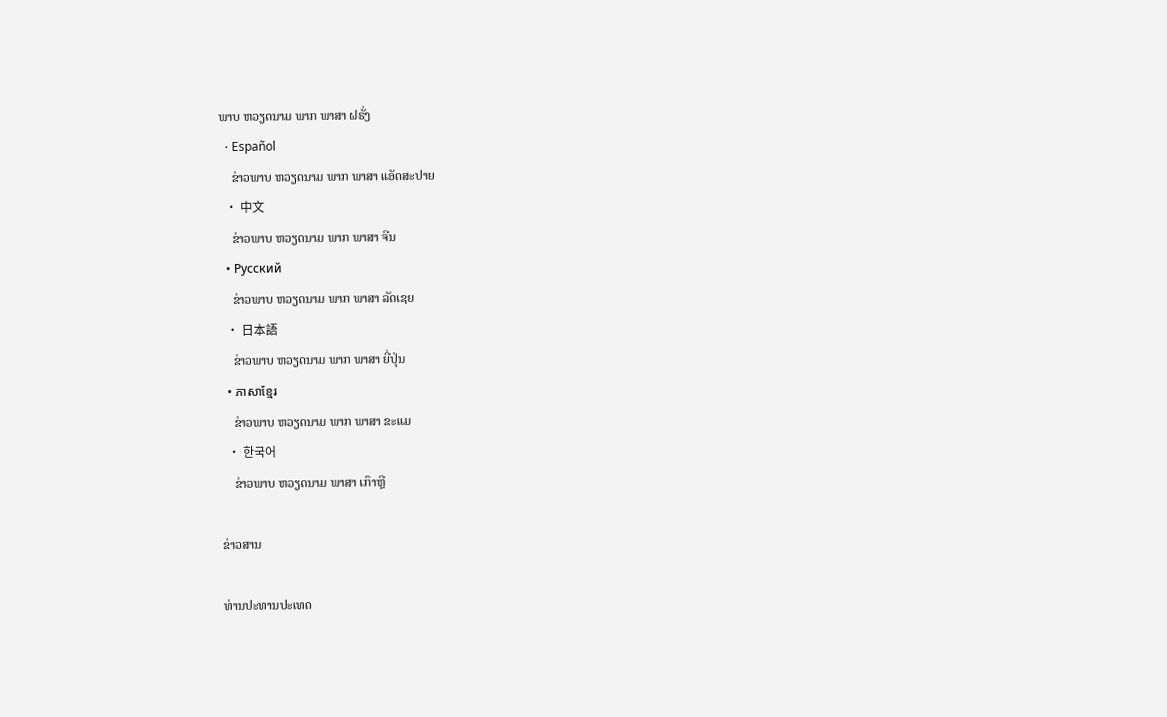ພາບ ຫວຽດນາມ ພາກ ພາສາ ຝຣັ່ງ
  • Español
    ຂ່າວພາບ ຫວຽດນາມ ພາກ ພາສາ ແອັດສະປາຍ
  • 中文
    ຂ່າວພາບ ຫວຽດນາມ ພາກ ພາສາ ຈີນ
  • Русский
    ຂ່າວພາບ ຫວຽດນາມ ພາກ ພາສາ ລັດເຊຍ
  • 日本語
    ຂ່າວພາບ ຫວຽດນາມ ພາກ ພາສາ ຍີ່ປຸ່ນ
  • ភាសាខ្មែរ
    ຂ່າວພາບ ຫວຽດນາມ ພາກ ພາສາ ຂະແມ
  • 한국어
    ຂ່າວພາບ ຫວຽດນາມ ພາສາ ເກົາຫຼີ

ຂ່າວສານ

ທ່ານປະທານປະເທດ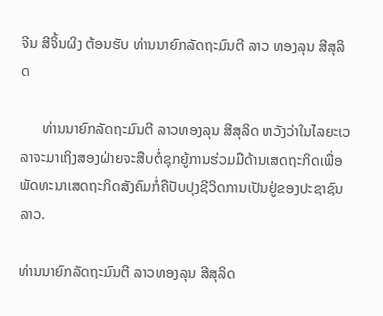ຈີນ ສີຈິ້ນຜິງ ຕ້ອນຮັບ ທ່ານນາຍົກລັດຖະມົນຕີ ລາວ ທອງລຸນ ສີສຸລິດ

      ທ່ານນາຍົກລັດຖະມົນຕີ ລາວທອງລຸນ ສີສຸລິດ ຫວັງວ່າໃນໄລຍະເວລາຈະມາເຖິງສອງຝ່າຍຈະສືບຕໍ່ຊຸກຍູ້ການຮ່ວມມືດ້ານເສດຖະກິດເພື່ອພັດທະນາເສດຖະກິດສັງຄົມກໍ່ຄືປັບປຸງຊີວິດການເປັນຢູ່ຂອງປະຊາຊົນ ລາວ.

ທ່ານນາຍົກລັດຖະມົນຕີ ລາວທອງລຸນ ສີສຸລິດ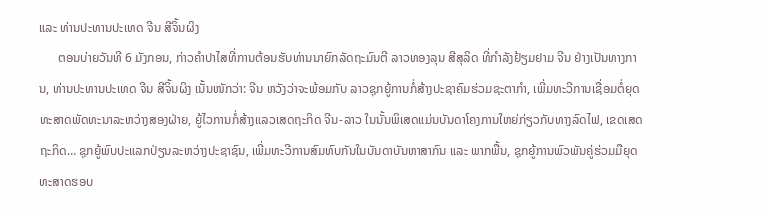ແລະ ທ່ານປະທານປະເທດ ຈີນ ສີຈິ້ນຜິງ
      ຕອນບ່າຍວັນທີ 6 ມັງກອນ, ກ່າວຄຳປາໄສທີ່ການຕ້ອນຮັບທ່ານນາຍົກລັດຖະມົນຕີ ລາວທອງລຸນ ສີສຸລິດ ທີ່ກຳລັງຢ້ຽມຢາມ ຈີນ ຢ່າງເປັນທາງການ, ທ່ານປະທານປະເທດ ຈີນ ສີຈິ້ນຜິງ ເນັ້ນໜັກວ່າ: ຈີນ ຫວັງວ່າຈະພ້ອມກັບ ລາວຊຸກຍູ້ການກໍ່ສ້າງປະຊາຄົມຮ່ວມຊະຕາກຳ, ເພີ່ມທະວີການເຊື່ອມຕໍ່ຍຸດທະສາດພັດທະນາລະຫວ່າງສອງຝ່າຍ, ຍູ້ໄວການກໍ່ສ້າງແລວເສດຖະກິດ ຈີນ-ລາວ ໃນນັ້ນພິເສດແມ່ນບັນດາໂຄງການໃຫຍ່ກ່ຽວກັບທາງລົດໄຟ, ເຂດເສດຖະກິດ… ຊຸກຍູ້ພົບປະແລກປ່ຽນລະຫວ່າງປະຊາຊົນ, ເພີ່ມທະວີການສົມທົບກັນໃນບັນດາບັນຫາສາກົນ ແລະ ພາກພື້ນ, ຊຸກຍູ້ການພົວພັນຄູ່ຮ່ວມມືຍຸດທະສາດຮອບ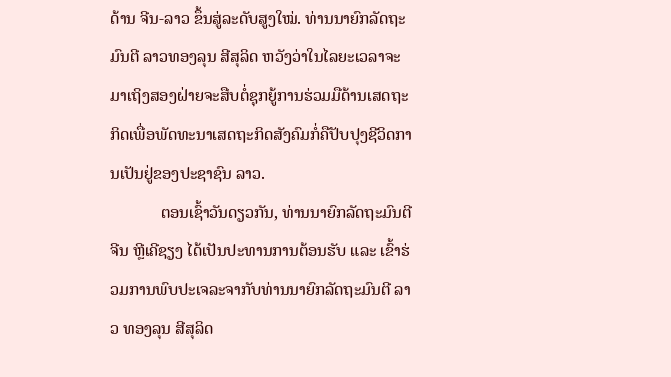ດ້ານ ຈີນ-ລາວ ຂຶ້ນສູ່ລະດັບສູງໃໝ່. ທ່ານນາຍົກລັດຖະມົນຕີ ລາວທອງລຸນ ສີສຸລິດ ຫວັງວ່າໃນໄລຍະເວລາຈະມາເຖິງສອງຝ່າຍຈະສືບຕໍ່ຊຸກຍູ້ການຮ່ວມມືດ້ານເສດຖະກິດເພື່ອພັດທະນາເສດຖະກິດສັງຄົມກໍ່ຄືປັບປຸງຊີວິດການເປັນຢູ່ຂອງປະຊາຊົນ ລາວ.
            ຕອນເຊົ້າວັນດຽວກັນ, ທ່ານນາຍົກລັດຖະມົນຕີ ຈີນ ຫຼີເຄີຊຽງ ໄດ້ເປັນປະທານການຕ້ອນຮັບ ແລະ ເຂົ້າຮ່ວມການພົບປະເຈລະຈາກັບທ່ານນາຍົກລັດຖະມົນຕີ ລາວ ທອງລຸນ ສີສຸລິດ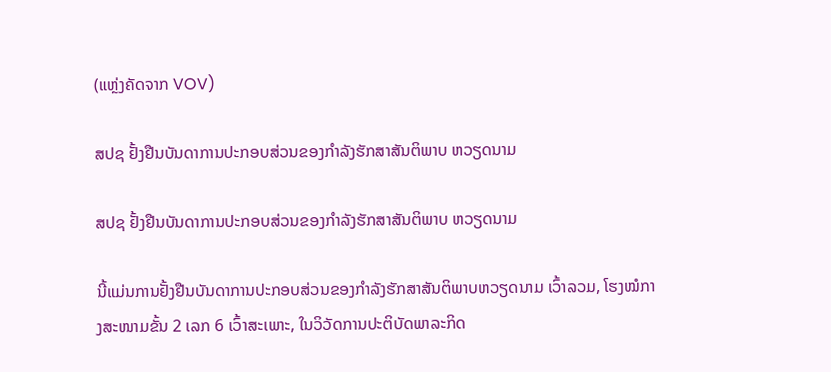(ແຫຼ່ງຄັດຈາກ VOV)

ສປຊ ຢັ້ງຢືນບັນດາການປະກອບສ່ວນຂອງກຳລັງຮັກສາສັນຕິພາບ ຫວຽດນາມ

ສປຊ ຢັ້ງຢືນບັນດາການປະກອບສ່ວນຂອງກຳລັງຮັກສາສັນຕິພາບ ຫວຽດນາມ

ນີ້ແມ່ນການຢັ້ງຢືນບັນດາການປະກອບສ່ວນຂອງກຳລັງຮັກສາສັນຕິພາບຫວຽດນາມ ເວົ້າລວມ, ໂຮງໝໍກາງສະໜາມຂັ້ນ 2 ເລກ 6 ເວົ້າສະເພາະ, ໃນວິວັດການປະຕິບັດພາລະກິດ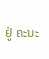ຢູ່ ຄະນະ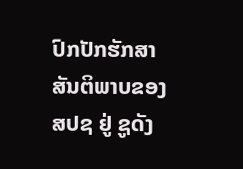ປົກປັກຮັກສາສັນຕິພາບຂອງ ສປຊ ຢູ່ ຊູດັງ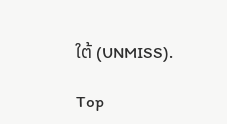ໃຕ້ (UNMISS).

Top